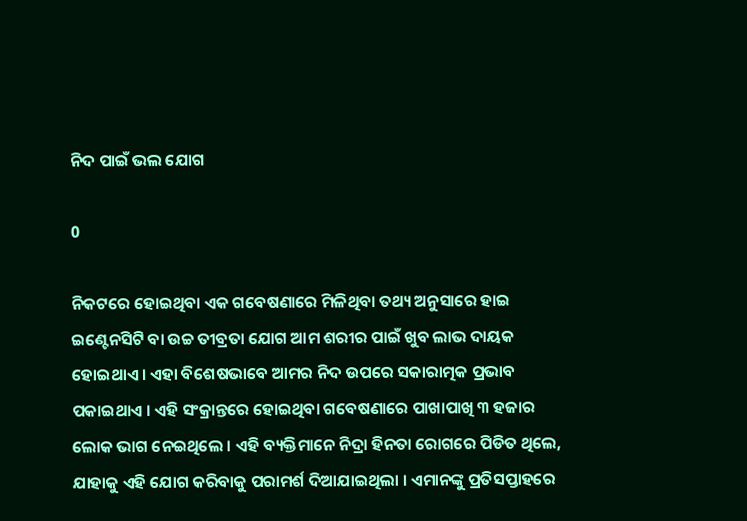ନିଦ ପାଇଁ ଭଲ ଯୋଗ

0

ନିକଟରେ ହୋଇଥିବା ଏକ ଗବେଷଣାରେ ମିଳିଥିବା ତଥ୍ୟ ଅନୁସାରେ ହାଇ ଇଣ୍ଟେନସିଟି ବା ଉଚ୍ଚ ତୀବ୍ରତା ଯୋଗ ଆମ ଶରୀର ପାଇଁ ଖୁବ ଲାଭ ଦାୟକ ହୋଇଥାଏ । ଏହା ବିଶେଷଭାବେ ଆମର ନିଦ ଉପରେ ସକାରାତ୍ମକ ପ୍ରଭାବ ପକାଇଥାଏ । ଏହି ସଂକ୍ରାନ୍ତରେ ହୋଇଥିବା ଗବେଷଣାରେ ପାଖାପାଖି ୩ ହଜାର ଲୋକ ଭାଗ ନେଇଥିଲେ । ଏହି ବ୍ୟକ୍ତିମାନେ ନିଦ୍ରା ହିନତା ରୋଗରେ ପିଡିତ ଥିଲେ, ଯାହାକୁ ଏହି ଯୋଗ କରିବାକୁ ପରାମର୍ଶ ଦିଆଯାଇଥିଲା । ଏମାନଙ୍କୁ ପ୍ରତିସପ୍ତାହରେ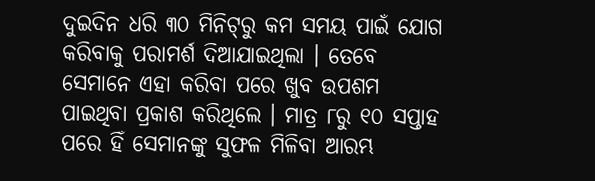ଦୁଇଦିନ ଧରି ୩୦ ମିନିଟ୍‌ରୁ କମ ସମୟ ପାଇଁ ଯୋଗ କରିବାକୁ ପରାମର୍ଶ ଦିଆଯାଇଥିଲା । ତେବେ ସେମାନେ ଏହା କରିବା ପରେ ଖୁବ ଉପଶମ ପାଇଥିବା ପ୍ରକାଶ କରିଥିଲେ । ମାତ୍ର ୮ରୁ ୧୦ ସପ୍ତାହ ପରେ ହିଁ ସେମାନଙ୍କୁ ସୁଫଳ ମିଳିବା ଆରମ୍ଭ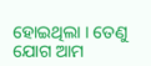ହୋଇଥିଲା । ତେଣୁ ଯୋଗ ଆମ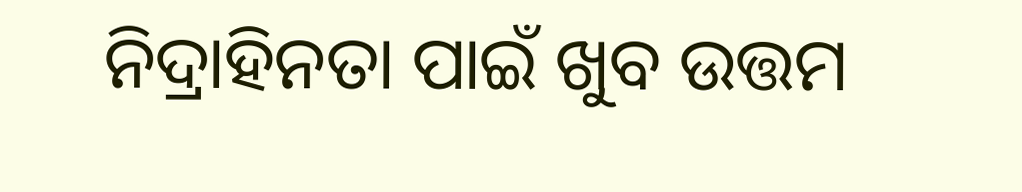ନିଦ୍ରାହିନତା ପାଇଁ ଖୁବ ଉତ୍ତମ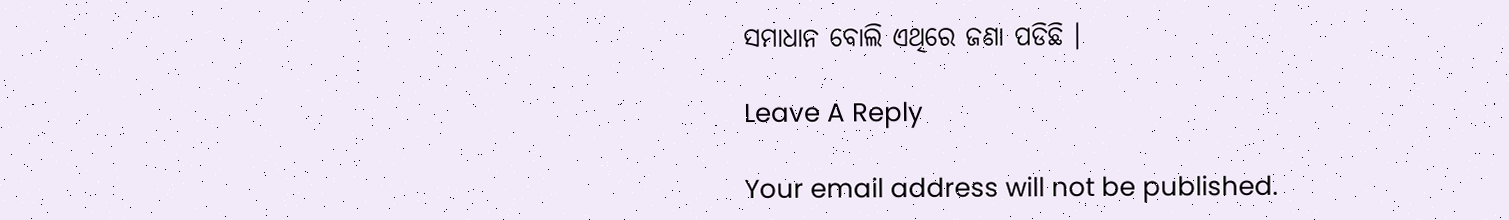ସମାଧାନ ବୋଲି ଏଥିରେ ଜଣା ପଡିଛି ।

Leave A Reply

Your email address will not be published.